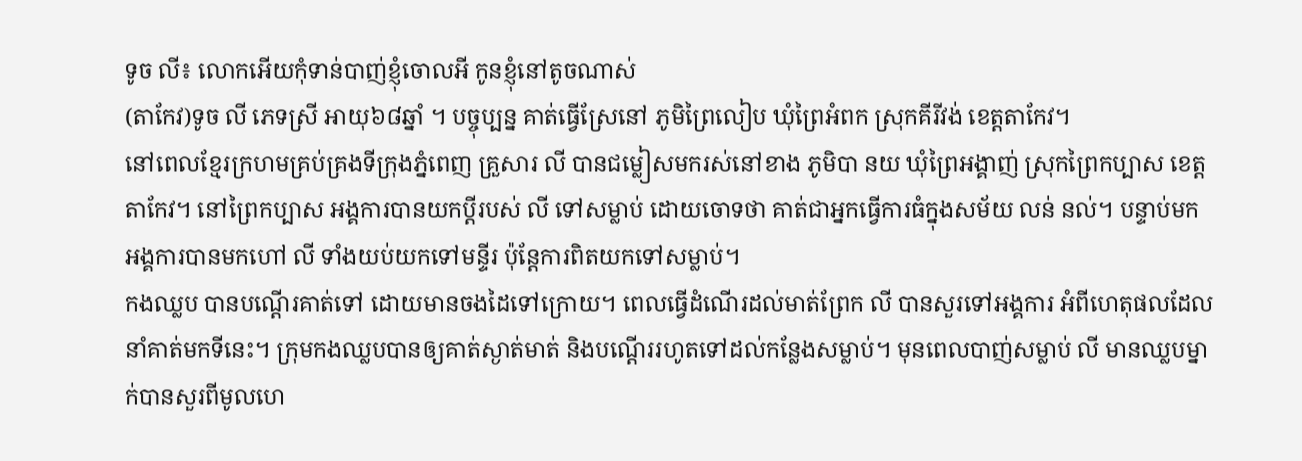ទូច លី៖ លោកអើយកុំទាន់បាញ់ខ្ញុំចោលអី កូនខ្ញុំនៅតូចណាស់
(តាកែវ)ទូច លី ភេទស្រី អាយុ៦៨ឆ្នាំ ។ បច្ចុប្បន្ន គាត់ធ្វើស្រែនៅ ភូមិព្រៃលៀប ឃុំព្រៃអំពក ស្រុកគីរីវង់ ខេត្តតាកែវ។
នៅពេលខ្មែរក្រហមគ្រប់គ្រងទីក្រុងភ្នំពេញ គ្រួសារ លី បានជម្លៀសមករស់នៅខាង ភូមិបា នយ ឃុំព្រៃអង្គាញ់ ស្រុកព្រៃកប្បាស ខេត្តតាកែវ។ នៅព្រៃកប្បាស អង្គការបានយកប្ដីរបស់ លី ទៅសម្លាប់ ដោយចោទថា គាត់ជាអ្នកធ្វើការធំក្នុងសម័យ លន់ នល់។ បន្ទាប់មក អង្គការបានមកហៅ លី ទាំងយប់យកទៅមន្ទីរ ប៉ុន្តែការពិតយកទៅសម្លាប់។
កងឈ្លប បានបណ្ដើរគាត់ទៅ ដោយមានចងដៃទៅក្រោយ។ ពេលធ្វើដំណើរដល់មាត់ព្រែក លី បានសួរទៅអង្គការ អំពីហេតុផលដែលនាំគាត់មកទីនេះ។ ក្រុមកងឈ្លបបានឲ្យគាត់ស្ងាត់មាត់ និងបណ្ដើររហូតទៅដល់កន្លែងសម្លាប់។ មុនពេលបាញ់សម្លាប់ លី មានឈ្លបម្នាក់បានសួរពីមូលហេ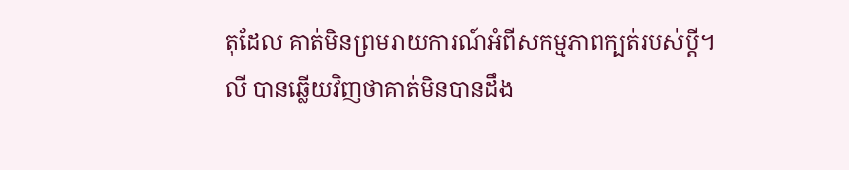តុដែល គាត់មិនព្រមរាយការណ៍អំពីសកម្មភាពក្បត់របស់ប្ដី។
លី បានឆ្លើយវិញថាគាត់មិនបានដឹង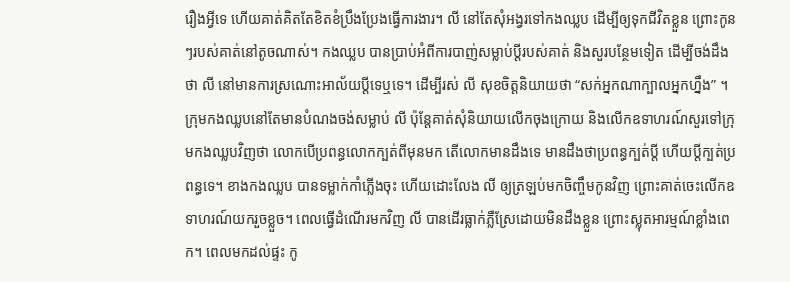រឿងអ្វីទេ ហើយគាត់គិតតែខិតខំប្រឹងប្រែងធ្វើការងារ។ លី នៅតែសុំអង្វរទៅកងឈ្លប ដើម្បីឲ្យទុកជីវិតខ្លួន ព្រោះកូនៗរបស់គាត់នៅតូចណាស់។ កងឈ្លប បានប្រាប់អំពីការបាញ់សម្លាប់ប្ដីរបស់គាត់ និងសួរបន្ថែមទៀត ដើម្បីចង់ដឹងថា លី នៅមានការស្រណោះអាល័យប្ដីទេឬទេ។ ដើម្បីរស់ លី សុខចិត្តនិយាយថា “សក់អ្នកណាក្បាលអ្នកហ្នឹង” ។
ក្រុមកងឈ្លបនៅតែមានបំណងចង់សម្លាប់ លី ប៉ុន្តែគាត់សុំនិយាយលើកចុងក្រោយ និងលើកឧទាហរណ៍សួរទៅក្រុមកងឈ្លបវិញថា លោកបើប្រពន្ធលោកក្បត់ពីមុនមក តើលោកមានដឹងទេ មានដឹងថាប្រពន្ធក្បត់ប្ដី ហើយប្ដីក្បត់ប្រពន្ធទេ។ ខាងកងឈ្លប បានទម្លាក់កាំភ្លើងចុះ ហើយដោះលែង លី ឲ្យត្រឡប់មកចិញ្ចឹមកូនវិញ ព្រោះគាត់ចេះលើកឧទាហរណ៍យករួចខ្លួច។ ពេលធ្វើដំណើរមកវិញ លី បានដើរធ្លាក់ភ្លឺស្រែដោយមិនដឹងខ្លួន ព្រោះស្លុតអារម្មណ៍ខ្លាំងពេក។ ពេលមកដល់ផ្ទះ កូ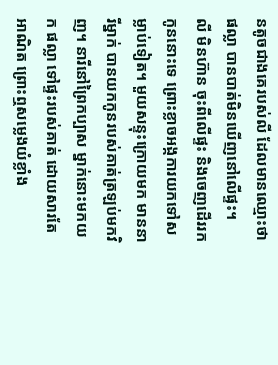នតូចជាងគេរបស់លី ដែលមានឈ្មោះថា ផល្លា បានបាត់មិនឃើញនៅលើផ្ទះ។
លី មិនហ៊ាន ចុះពីលើផ្ទះ និងចេញដើររកកូននោះទេ ព្រោះខ្លាចអង្កការយកទៅសម្លាប់ទៀត។ មួយសន្ទុះក្រោយមក មាននារីម្នាក់ បានយកកូនរបស់គាត់ត្រឡប់មកវិញ។ នារីនៅព្រៃកប្បាស ម្នាក់នោះមកយក ផល្លា ទៅផ្ទះរបស់គាត់ ដោយសារតែអាណិត ព្រោះឮសម្លេងយំខ្លាំង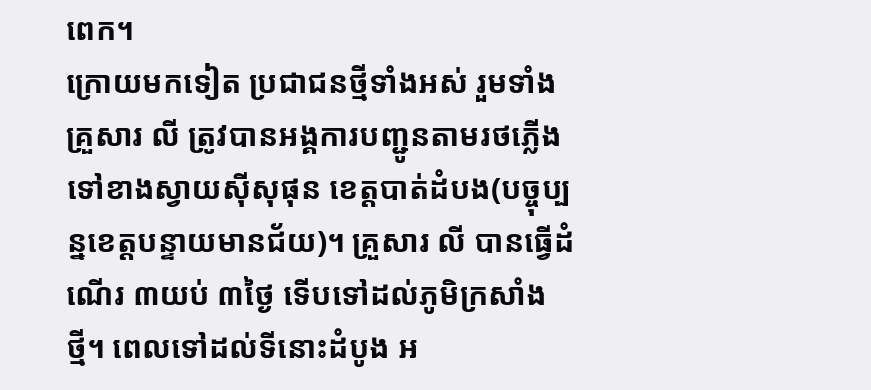ពេក។
ក្រោយមកទៀត ប្រជាជនថ្មីទាំងអស់ រួមទាំងគ្រួសារ លី ត្រូវបានអង្គការបញ្ជូនតាមរថភ្លើងទៅខាងស្វាយស៊ីសុផុន ខេត្តបាត់ដំបង(បច្ចុប្បន្នខេត្តបន្ទាយមានជ័យ)។ គ្រួសារ លី បានធ្វើដំណើរ ៣យប់ ៣ថ្ងៃ ទើបទៅដល់ភូមិក្រសាំងថ្មី។ ពេលទៅដល់ទីនោះដំបូង អ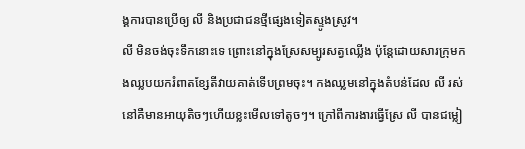ង្គការបានប្រើឲ្យ លី និងប្រជាជនថ្មីផ្សេងទៀតស្ទូងស្រូវ។
លី មិនចង់ចុះទឹកនោះទេ ព្រោះនៅក្នុងស្រែសម្បូរសត្វឈ្លើង ប៉ុន្តែដោយសារក្រុមកងឈ្លបយករំពាតខ្សែតីវាយគាត់ទើបព្រមចុះ។ កងឈ្លមនៅក្នុងតំបន់ដែល លី រស់នៅគឺមានអាយុតិចៗហើយខ្លះមើលទៅតូចៗ។ ក្រៅពីការងារធ្វើស្រែ លី បានជម្លៀ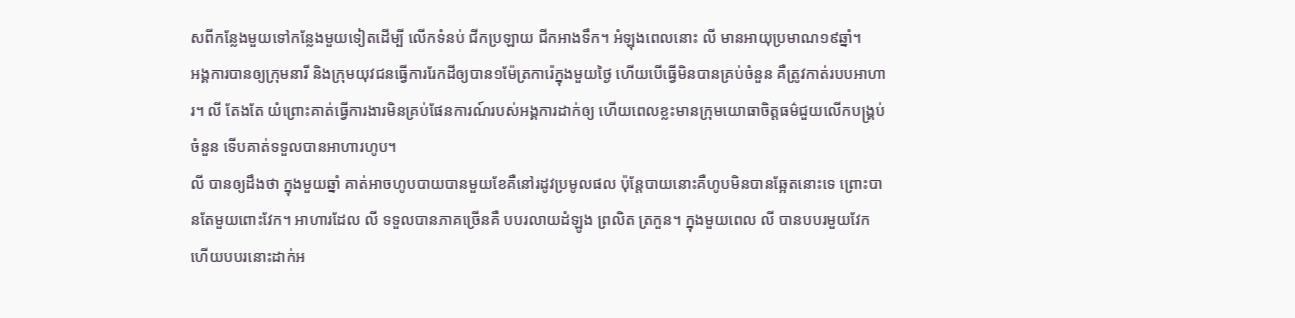សពីកន្លែងមួយទៅកន្លែងមួយទៀតដើម្បី លើកទំនប់ ជីកប្រឡាយ ជីកអាងទឹក។ អំឡុងពេលនោះ លី មានអាយុប្រមាណ១៩ឆ្នាំ។
អង្គការបានឲ្យក្រុមនារី និងក្រុមយុវជនធ្វើការរែកដីឲ្យបាន១ម៉ែត្រការ៉េក្នុងមួយថ្ងៃ ហើយបើធ្វើមិនបានគ្រប់ចំនួន គឺត្រូវកាត់របបអាហារ។ លី តែងតែ យំព្រោះគាត់ធ្វើការងារមិនគ្រប់ផែនការណ៍របស់អង្គការដាក់ឲ្យ ហើយពេលខ្លះមានក្រុមយោធាចិត្តធម៌ជួយលើកបង្គ្រប់ចំនួន ទើបគាត់ទទួលបានអាហារហូប។
លី បានឲ្យដឹងថា ក្នុងមួយឆ្នាំ គាត់អាចហូបបាយបានមួយខែគឺនៅរដូវប្រមូលផល ប៉ុន្តែបាយនោះគឺហូបមិនបានឆ្អែតនោះទេ ព្រោះបានតែមួយពោះវែក។ អាហារដែល លី ទទួលបានភាគច្រើនគឺ បបរលាយដំឡូង ព្រលិត ត្រកួន។ ក្នុងមួយពេល លី បានបបរមួយវែក ហើយបបរនោះដាក់អ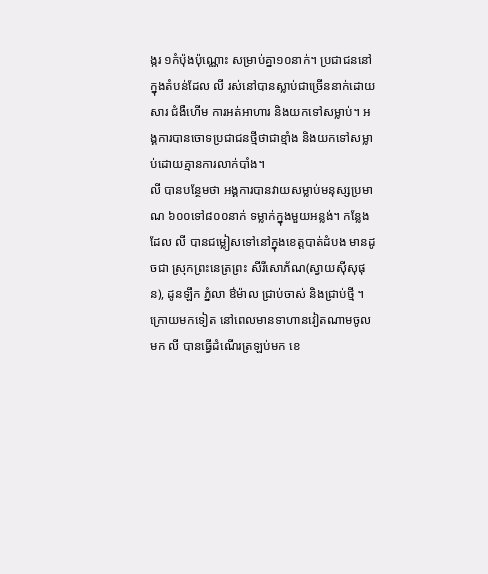ង្ករ ១កំប៉ុងប៉ុណ្ណោះ សម្រាប់គ្នា១០នាក់។ ប្រជាជននៅក្នុងតំបន់ដែល លី រស់នៅបានស្លាប់ជាច្រើននាក់ដោយសារ ជំងឺហើម ការអត់អាហារ និងយកទៅសម្លាប់។ អង្គការបានចោទប្រជាជនថ្មីថាជាខ្មាំង និងយកទៅសម្លាប់ដោយគ្មានការលាក់បាំង។
លី បានបន្ថែមថា អង្គការបានវាយសម្លាប់មនុស្សប្រមាណ ៦០០ទៅ៨០០នាក់ ទម្លាក់ក្នុងមួយអន្លង់។ កន្លែងដែល លី បានជម្លៀសទៅនៅក្នុងខេត្តបាត់ដំបង មានដូចជា ស្រុកព្រះនេត្រព្រះ សីរីសោភ័ណ(ស្វាយស៊ីសុផុន), ដូនឡឹក ភ្នំលា ឳម៉ាល ជ្រាប់ចាស់ និងជ្រាប់ថ្មី ។
ក្រោយមកទៀត នៅពេលមានទាហានវៀតណាមចូលមក លី បានធ្វើដំណើរត្រឡប់មក ខេ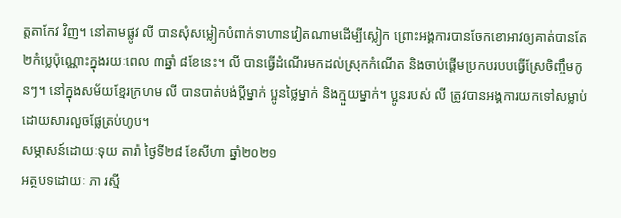ត្តតាកែវ វិញ។ នៅតាមផ្លូវ លី បានសុំសម្លៀកបំពាក់ទាហានវៀតណាមដើម្បីស្លៀក ព្រោះអង្គការបានចែកខោអាវឲ្យគាត់បានតែ ២កំប្លេប៉ុណ្ណោះក្នុងរយៈពេល ៣ឆ្នាំ ៨ខែនេះ។ លី បានធ្វើដំណើរមកដល់ស្រុកកំណើត និងចាប់ផ្ដើមប្រកបរបបធ្វើស្រែចិញ្ចឹមកូនៗ។ នៅក្នុងសម័យខ្មែរក្រហម លី បានបាត់បង់ប្ដីម្នាក់ ប្អូនថ្លៃម្នាក់ និងក្មួយម្នាក់។ ប្អូនរបស់ លី ត្រូវបានអង្គការយកទៅសម្លាប់ ដោយសារលួចផ្លែត្រប់ហូប។
សម្ភាសន៍ដោយៈទុយ តារ៉ា ថ្ងៃទី២៨ ខែសីហា ឆ្នាំ២០២១
អត្ថបទដោយៈ ភា រស្មី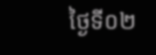ថ្ងៃទី០២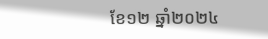ខែ១២ ឆ្នាំ២០២៤